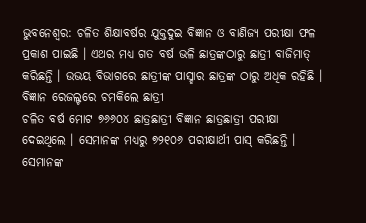ଭୁବନେଶ୍ବର: ଚଳିତ ଶିକ୍ଷାବର୍ଷର ଯୁକ୍ତଦୁଇ ବିଜ୍ଞାନ ଓ ବାଣିଜ୍ୟ ପରୀକ୍ଷା ଫଳ ପ୍ରକାଶ ପାଇଛି । ଏଥର ମଧ୍ୟ ଗତ ବର୍ଷ ଭଳି ଛାତ୍ରଙ୍କଠାରୁ ଛାତ୍ରୀ ବାଜିମାତ୍ କରିଛନ୍ତି । ଉଭୟ ବିଭାଗରେ ଛାତ୍ରୀଙ୍କ ପାସ୍ହାର ଛାତ୍ରଙ୍କ ଠାରୁ ଅଧିକ ରହିଛି ।
ବିଜ୍ଞାନ ରେଜଲ୍ଟରେ ଚମକିଲେ ଛାତ୍ରୀ
ଚଳିତ ବର୍ଷ ମୋଟ ୭୬୬୦୪ ଛାତ୍ରଛାତ୍ରୀ ବିଜ୍ଞାନ ଛାତ୍ରଛାତ୍ରୀ ପରୀକ୍ଷା ଦେଇଥିଲେ । ସେମାନଙ୍କ ମଧ୍ୟରୁ ୭୨୧୦୬ ପରୀକ୍ଷାର୍ଥୀ ପାସ୍ କରିଛନ୍ତି । ସେମାନଙ୍କ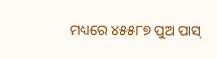ମଧ୍ୟରେ ୪୫୫୮୭ ପୁଅ ପାସ୍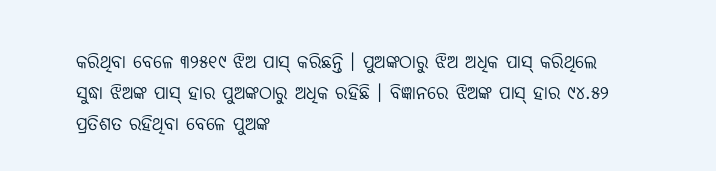କରିଥିବା ବେଳେ ୩୨୫୧୯ ଝିଅ ପାସ୍ କରିଛନ୍ତି । ପୁଅଙ୍କଠାରୁ ଝିଅ ଅଧିକ ପାସ୍ କରିଥିଲେ ସୁଦ୍ଧା ଝିଅଙ୍କ ପାସ୍ ହାର ପୁଅଙ୍କଠାରୁ ଅଧିକ ରହିଛି । ବିଜ୍ଞାନରେ ଝିଅଙ୍କ ପାସ୍ ହାର ୯୪.୫୨ ପ୍ରତିଶତ ରହିଥିବା ବେଳେ ପୁଅଙ୍କ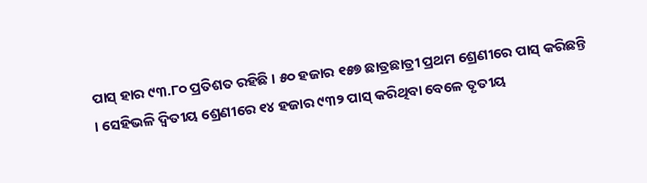ପାସ୍ ହାର ୯୩.୮୦ ପ୍ରତିଶତ ରହିଛି । ୫୦ ହଜାର ୧୫୭ ଛାତ୍ରଛାତ୍ରୀ ପ୍ରଥମ ଶ୍ରେଣୀରେ ପାସ୍ କରିଛନ୍ତି । ସେହିଭଳି ଦ୍ବିତୀୟ ଶ୍ରେଣୀରେ ୧୪ ହଜାର ୯୩୨ ପାସ୍ କରିଥିବା ବେଳେ ତୃତୀୟ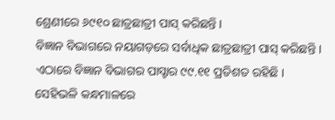ଶ୍ରେଣୀରେ ୬୯୧୦ ଛାତ୍ରଛାତ୍ରୀ ପାସ୍ କରିଛନ୍ତି ।
ବିଜ୍ଞାନ ବିଭାଗରେ ନୟାଗଡ଼ରେ ସର୍ବାଧିକ ଛାତ୍ରଛାତ୍ରୀ ପାସ୍ କରିଛନ୍ତି । ଏଠାରେ ବିଜ୍ଞାନ ବିଭାଗର ପାସ୍ହାର ୯୯.୧୧ ପ୍ରତିଶତ ରହିଛି । ସେହିଭଳି କନ୍ଧମାଳରେ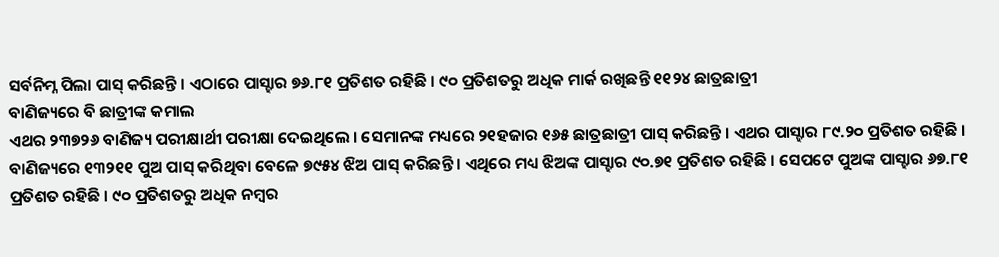ସର୍ବନିମ୍ନ ପିଲା ପାସ୍ କରିଛନ୍ତି । ଏଠାରେ ପାସ୍ହାର ୭୬.୮୧ ପ୍ରତିଶତ ରହିଛି । ୯୦ ପ୍ରତିଶତରୁ ଅଧିକ ମାର୍କ ରଖିଛନ୍ତି ୧୧୨୪ ଛାତ୍ରଛାତ୍ରୀ
ବାଣିଜ୍ୟରେ ବି ଛାତ୍ରୀଙ୍କ କମାଲ
ଏଥର ୨୩୭୨୬ ବାଣିଜ୍ୟ ପରୀକ୍ଷାର୍ଥୀ ପରୀକ୍ଷା ଦେଇଥିଲେ । ସେମାନଙ୍କ ମଧ୍ୟରେ ୨୧ହଜାର ୧୬୫ ଛାତ୍ରଛାତ୍ରୀ ପାସ୍ କରିଛନ୍ତି । ଏଥର ପାସ୍ହାର ୮୯.୨୦ ପ୍ରତିଶତ ରହିଛି । ବାଣିଜ୍ୟରେ ୧୩୨୧୧ ପୁଅ ପାସ୍ କରିଥିବା ବେଳେ ୭୯୫୪ ଝିଅ ପାସ୍ କରିଛନ୍ତି । ଏଥିରେ ମଧ୍ୟ ଝିଅଙ୍କ ପାସ୍ହାର ୯୦.୭୧ ପ୍ରତିଶତ ରହିଛି । ସେପଟେ ପୁଅଙ୍କ ପାସ୍ହାର ୬୭.୮୧ ପ୍ରତିଶତ ରହିଛି । ୯୦ ପ୍ରତିଶତରୁ ଅଧିକ ନମ୍ବର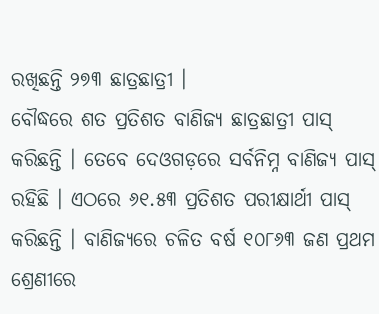ରଖିଛନ୍ତି ୨୭୩ ଛାତ୍ରଛାତ୍ରୀ ।
ବୌଦ୍ଧରେ ଶତ ପ୍ରତିଶତ ବାଣିଜ୍ୟ ଛାତ୍ରଛାତ୍ରୀ ପାସ୍ କରିଛନ୍ତି । ତେବେ ଦେଓଗଡ଼ରେ ସର୍ବନିମ୍ନ ବାଣିଜ୍ୟ ପାସ୍ ରହିଛି । ଏଠରେ ୬୧.୫୩ ପ୍ରତିଶତ ପରୀକ୍ଷାର୍ଥୀ ପାସ୍ କରିଛନ୍ତି । ବାଣିଜ୍ୟରେ ଚଳିତ ବର୍ଷ ୧୦୮୬୩ ଜଣ ପ୍ରଥମ ଶ୍ରେଣୀରେ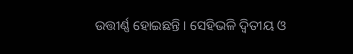ଉତ୍ତୀର୍ଣ୍ଣ ହୋଇଛନ୍ତି । ସେହିଭଳି ଦ୍ବିତୀୟ ଓ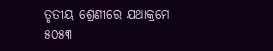ତୃତୀୟ ଶ୍ରେଣୀରେ ଯଥାକ୍ରମେ ୫୦୫୩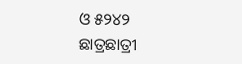ଓ ୫୨୪୨ ଛାତ୍ରଛାତ୍ରୀ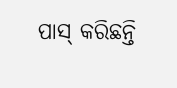ପାସ୍ କରିଛନ୍ତି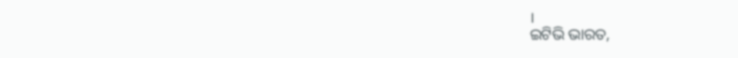।
ଇଟିଭି ଭାରତ,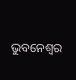ଭୁବନେଶ୍ବର